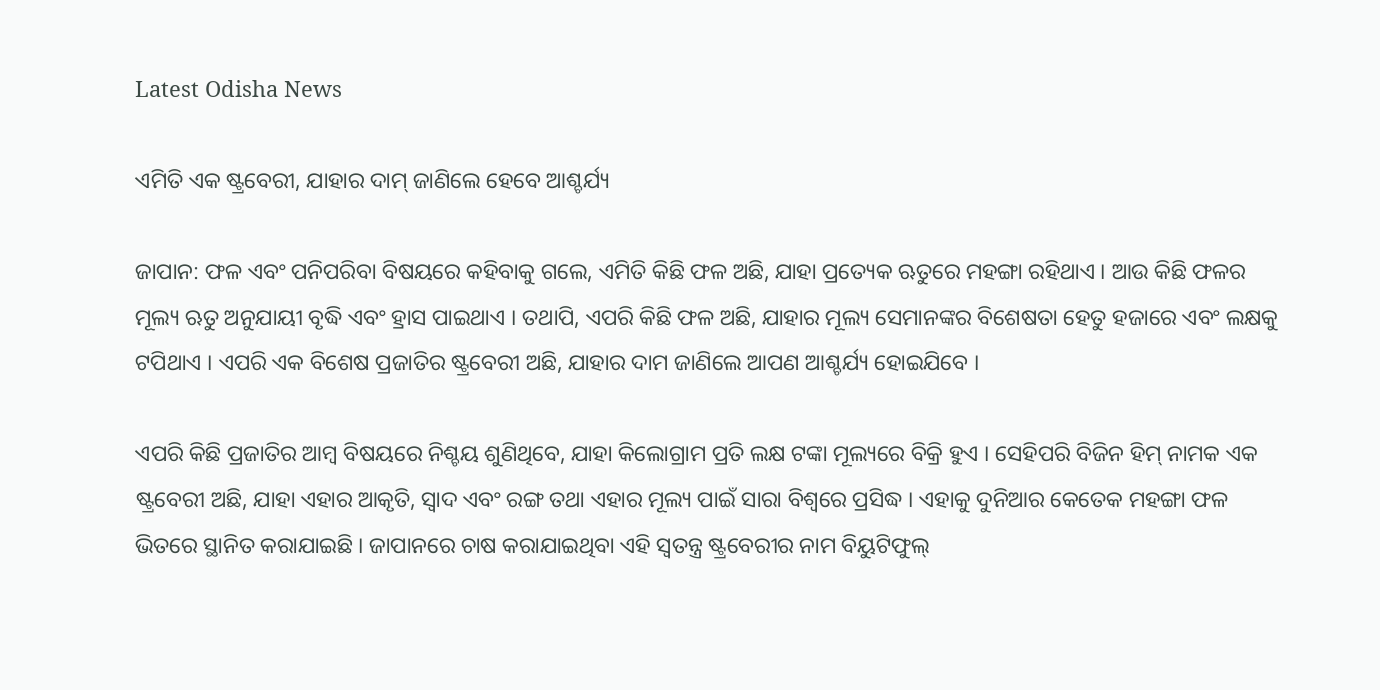Latest Odisha News

ଏମିତି ଏକ ଷ୍ଟ୍ରବେରୀ, ଯାହାର ଦାମ୍ ଜାଣିଲେ ହେବେ ଆଶ୍ଚର୍ଯ୍ୟ

ଜାପାନ: ଫଳ ଏବଂ ପନିପରିବା ବିଷୟରେ କହିବାକୁ ଗଲେ, ଏମିତି କିଛି ଫଳ ଅଛି, ଯାହା ପ୍ରତ୍ୟେକ ଋତୁରେ ମହଙ୍ଗା ରହିଥାଏ । ଆଉ କିଛି ଫଳର ମୂଲ୍ୟ ଋତୁ ଅନୁଯାୟୀ ବୃଦ୍ଧି ଏବଂ ହ୍ରାସ ପାଇଥାଏ । ତଥାପି, ଏପରି କିଛି ଫଳ ଅଛି, ଯାହାର ମୂଲ୍ୟ ସେମାନଙ୍କର ବିଶେଷତା ହେତୁ ହଜାରେ ଏବଂ ଲକ୍ଷକୁ ଟପିଥାଏ । ଏପରି ଏକ ବିଶେଷ ପ୍ରଜାତିର ଷ୍ଟ୍ରବେରୀ ଅଛି, ଯାହାର ଦାମ ଜାଣିଲେ ଆପଣ ଆଶ୍ଚର୍ଯ୍ୟ ହୋଇଯିବେ ।

ଏପରି କିଛି ପ୍ରଜାତିର ଆମ୍ବ ବିଷୟରେ ନିଶ୍ଚୟ ଶୁଣିଥିବେ, ଯାହା କିଲୋଗ୍ରାମ ପ୍ରତି ଲକ୍ଷ ଟଙ୍କା ମୂଲ୍ୟରେ ବିକ୍ରି ହୁଏ । ସେହିପରି ବିଜିନ ହିମ୍ ନାମକ ଏକ ଷ୍ଟ୍ରବେରୀ ଅଛି, ଯାହା ଏହାର ଆକୃତି, ସ୍ୱାଦ ଏବଂ ରଙ୍ଗ ତଥା ଏହାର ମୂଲ୍ୟ ପାଇଁ ସାରା ବିଶ୍ୱରେ ପ୍ରସିଦ୍ଧ । ଏହାକୁ ଦୁନିଆର କେତେକ ମହଙ୍ଗା ଫଳ ଭିତରେ ସ୍ଥାନିତ କରାଯାଇଛି । ଜାପାନରେ ଚାଷ କରାଯାଇଥିବା ଏହି ସ୍ୱତନ୍ତ୍ର ଷ୍ଟ୍ରବେରୀର ନାମ ବିୟୁଟିଫୁଲ୍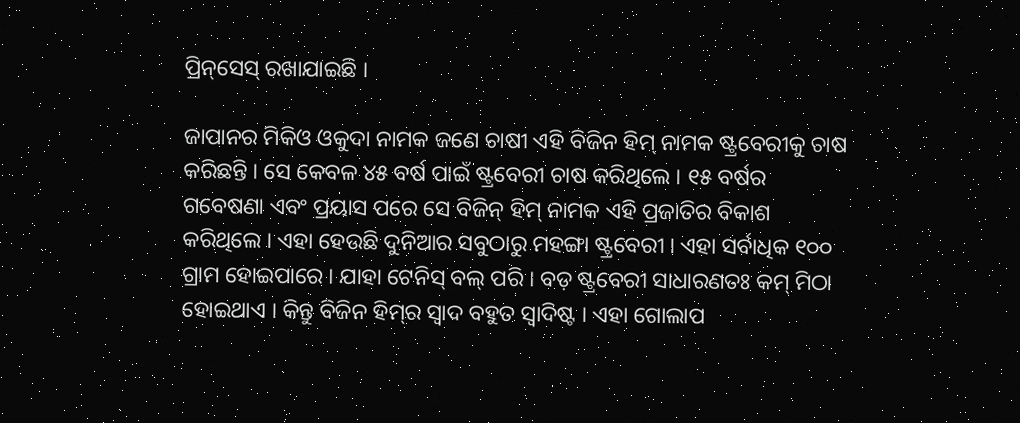ପ୍ରିନ୍‌ସେସ୍ ରଖାଯାଇଛି ।

ଜାପାନର ମିକିଓ ଓକୁଦା ନାମକ ଜଣେ ଚାଷୀ ଏହି ବିଜିନ ହିମ୍ ନାମକ ଷ୍ଟ୍ରବେରୀକୁ ଚାଷ କରିଛନ୍ତି । ସେ କେବଳ ୪୫ ବର୍ଷ ପାଇଁ ଷ୍ଟ୍ରବେରୀ ଚାଷ କରିଥିଲେ । ୧୫ ବର୍ଷର ଗବେଷଣା ଏବଂ ପ୍ରୟାସ ପରେ ସେ ବିଜିନ୍ ହିମ୍ ନାମକ ଏହି ପ୍ରଜାତିର ବିକାଶ କରିଥିଲେ । ଏହା ହେଉଛି ଦୁନିଆର ସବୁଠାରୁ ମହଙ୍ଗା ଷ୍ଟ୍ରବେରୀ । ଏହା ସର୍ବାଧିକ ୧୦୦ ଗ୍ରାମ ହୋଇପାରେ । ଯାହା ଟେନିସ୍ ବଲ୍ ପରି । ବଡ଼ ଷ୍ଟ୍ରବେରୀ ସାଧାରଣତଃ କମ୍ ମିଠା ହୋଇଥାଏ । କିନ୍ତୁ ବିଜିନ ହିମ୍‌ର ସ୍ୱାଦ ବହୁତ ସ୍ୱାଦିଷ୍ଟ । ଏହା ଗୋଲାପ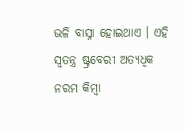ଭଳି ବାସ୍ନା ହୋଇଥାଏ । ଏହି ସ୍ୱତନ୍ତ୍ର ଷ୍ଟ୍ରବେରୀ ଅତ୍ୟଧିକ ନରମ କିମ୍ବା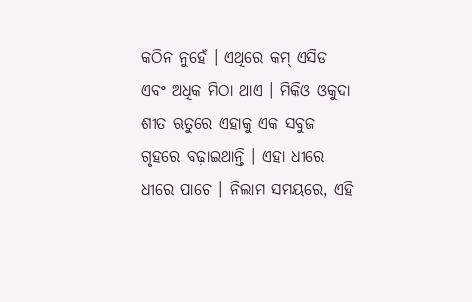କଠିନ ନୁହେଁ । ଏଥିରେ କମ୍ ଏସିଡ ଏବଂ ଅଧିକ ମିଠା ଥାଏ । ମିକିଓ ଓକୁଦା ଶୀତ ଋତୁରେ ଏହାକୁ ଏକ ସବୁଜ ଗୃହରେ ବଢ଼ାଇଥାନ୍ତି । ଏହା ଧୀରେ ଧୀରେ ପାଚେ । ନିଲାମ ସମୟରେ, ଏହି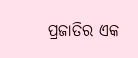ପ୍ରଜାତିର ଏକ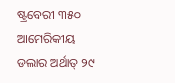ଷ୍ଟ୍ରବେରୀ ୩୫୦ ଆମେରିକୀୟ ଡଲାର ଅର୍ଥାତ୍ ୨୯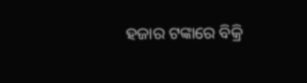ହଜାର ଟଙ୍କାରେ ବିକ୍ରି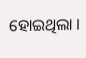ହୋଇଥିଲା ।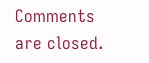Comments are closed.